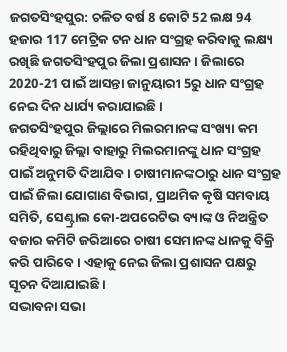ଜଗତସିଂହପୁର: ଚଳିତ ବର୍ଷ 8 କୋଟି 52 ଲକ୍ଷ 94 ହଜାର 117 ମେଟ୍ରିକ ଟନ ଧାନ ସଂଗ୍ରହ କରିବାକୁ ଲକ୍ଷ୍ୟ ରଖିଛି ଜଗତସିଂହପୁର ଜିଲା ପ୍ରଶାସନ । ଜିଲାରେ 2020-21 ପାଇଁ ଆସନ୍ତା ଜାନୁୟାରୀ 5ରୁ ଧାନ ସଂଗ୍ରହ ନେଇ ଦିନ ଧାର୍ଯ୍ୟ କରାଯାଇଛି ।
ଜଗତସିଂହପୁର ଜିଲ୍ଲାରେ ମିଲରମାନଙ୍କ ସଂଖ୍ୟା କମ ରହିଥିବାରୁ ଜିଲ୍ଲା ବାହାରୁ ମିଲରମାନଙ୍କୁ ଧାନ ସଂଗ୍ରହ ପାଇଁ ଅନୁମତି ଦିଆଯିବ । ଚାଷୀମାନଙ୍କଠାରୁ ଧାନ ସଂଗ୍ରହ ପାଇଁ ଜିଲା ଯୋଗାଣ ବିଭାଗ, ପ୍ରାଥମିକ କୃଷି ସମବାୟ ସମିତି, ସେଣ୍ଟ୍ରାଲ କୋ-ଅପରେଟିଭ ବ୍ୟାଙ୍କ ଓ ନିଅନ୍ତ୍ରିତ ବଜାର କମିଟି ଜରିଆରେ ଚାଷୀ ସେମାନଙ୍କ ଧାନକୁ ବିକ୍ରି କରି ପାରିବେ । ଏହାକୁ ନେଇ ଜିଲା ପ୍ରଶାସନ ପକ୍ଷରୁ ସୂଚନ ଦିଆଯାଇଛି ।
ସଦ୍ଭାବନା ସଭା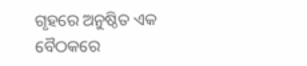ଗୃହରେ ଅନୁଷ୍ଠିତ ଏକ ବୈଠକରେ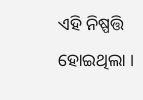ଏହି ନିଷ୍ପତ୍ତି ହୋଇଥିଲା ।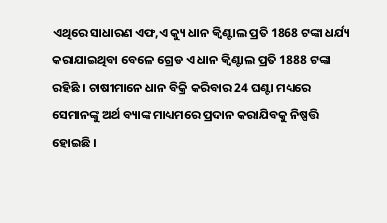ଏଥିରେ ସାଧାରଣ ଏଫ,ଏ କ୍ୟୁ ଧାନ କ୍ବିଣ୍ଟାଲ ପ୍ରତି 1868 ଟଙ୍କା ଧର୍ଯ୍ୟ କରାଯାଇଥିବା ବେଳେ ଗ୍ରେଡ ଏ ଧାନ କ୍ବିଣ୍ଟାଲ ପ୍ରତି 1888 ଟଙ୍କା ରହିଛି । ଚାଷୀମାନେ ଧାନ ବିକ୍ରି କରିବାର 24 ଘଣ୍ଟା ମଧ୍ୟରେ ସେମାନଙ୍କୁ ଅର୍ଥ ବ୍ୟାଙ୍କ ମାଧ୍ୟମରେ ପ୍ରଦାନ କରାଯିବକୁ ନିଷ୍ପତ୍ତି ହୋଇଛି ।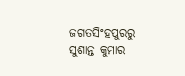ଜଗତସିଂହପୁରରୁ ସୁଶାନ୍ତ କୁମାର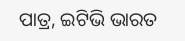ପାତ୍ର, ଇଟିଭି ଭାରତ